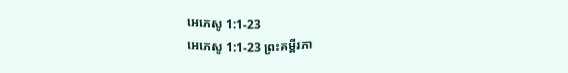អេភេសូ 1:1-23
អេភេសូ 1:1-23 ព្រះគម្ពីរភា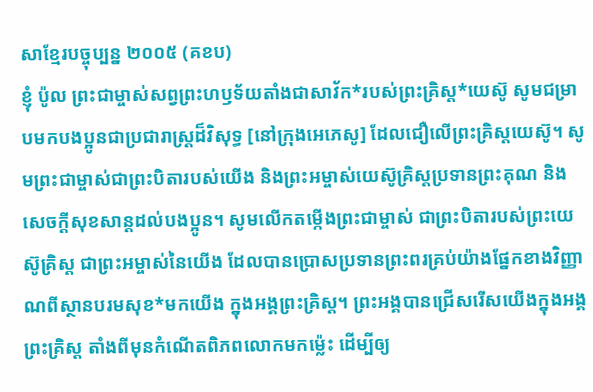សាខ្មែរបច្ចុប្បន្ន ២០០៥ (គខប)
ខ្ញុំ ប៉ូល ព្រះជាម្ចាស់សព្វព្រះហឫទ័យតាំងជាសាវ័ក*របស់ព្រះគ្រិស្ត*យេស៊ូ សូមជម្រាបមកបងប្អូនជាប្រជារាស្ដ្រដ៏វិសុទ្ធ [នៅក្រុងអេភេសូ] ដែលជឿលើព្រះគ្រិស្តយេស៊ូ។ សូមព្រះជាម្ចាស់ជាព្រះបិតារបស់យើង និងព្រះអម្ចាស់យេស៊ូគ្រិស្តប្រទានព្រះគុណ និងសេចក្ដីសុខសាន្តដល់បងប្អូន។ សូមលើកតម្កើងព្រះជាម្ចាស់ ជាព្រះបិតារបស់ព្រះយេស៊ូគ្រិស្ត ជាព្រះអម្ចាស់នៃយើង ដែលបានប្រោសប្រទានព្រះពរគ្រប់យ៉ាងផ្នែកខាងវិញ្ញាណពីស្ថានបរមសុខ*មកយើង ក្នុងអង្គព្រះគ្រិស្ត។ ព្រះអង្គបានជ្រើសរើសយើងក្នុងអង្គព្រះគ្រិស្ត តាំងពីមុនកំណើតពិភពលោកមកម៉្លេះ ដើម្បីឲ្យ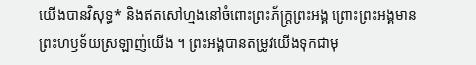យើងបានវិសុទ្ធ* និងឥតសៅហ្មងនៅចំពោះព្រះភ័ក្ត្រព្រះអង្គ ព្រោះព្រះអង្គមានព្រះហឫទ័យស្រឡាញ់យើង ។ ព្រះអង្គបានតម្រូវយើងទុកជាមុ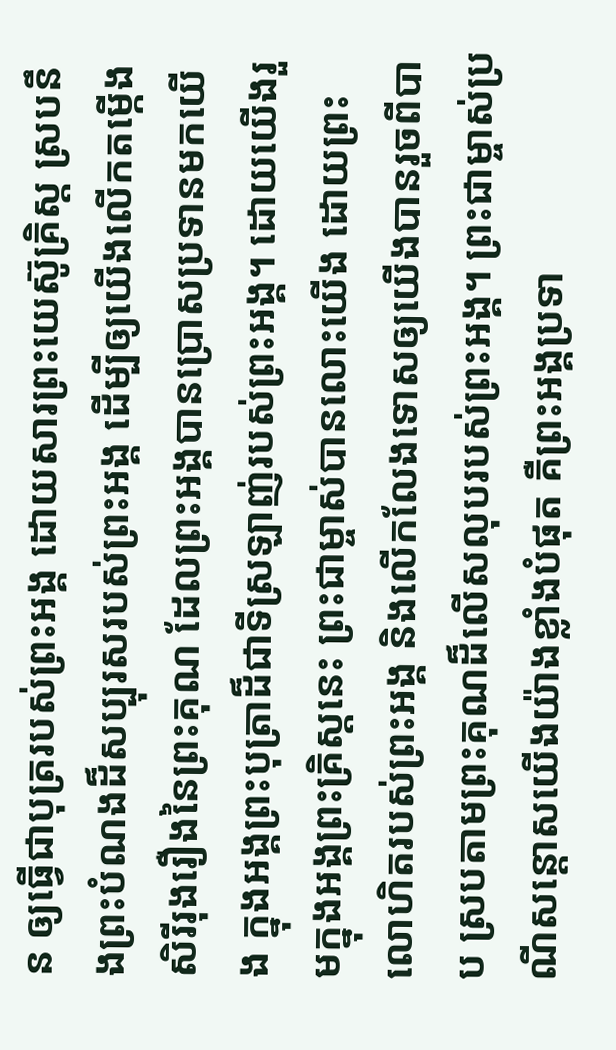ន ឲ្យធ្វើជាបុត្ររបស់ព្រះអង្គ ដោយសារព្រះយេស៊ូគ្រិស្ត ស្របនឹងព្រះបំណងដ៏សប្បុរសរបស់ព្រះអង្គ ដើម្បីឲ្យយើងលើកតម្កើងសិរីរុងរឿងនៃព្រះគុណ ដែលព្រះអង្គបានប្រោសប្រទានមកយើង ក្នុងអង្គព្រះបុត្រាដ៏ជាទីស្រឡាញ់របស់ព្រះអង្គ។ ដោយយើងរួមក្នុងអង្គព្រះគ្រិស្តនេះ ព្រះជាម្ចាស់បានលោះយើង ដោយព្រះលោហិតរបស់ព្រះអង្គ និងលើកលែងទោសឲ្យយើងបានរួចពីបាប ស្របតាមព្រះគុណដ៏លើសលុបរបស់ព្រះអង្គ។ ព្រះជាម្ចាស់ប្រណីសន្ដោសយើងយ៉ាងខ្លាំងបំផុត គឺព្រះអង្គប្រទា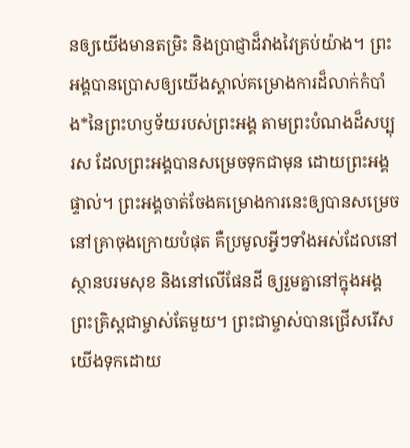នឲ្យយើងមានតម្រិះ និងប្រាជ្ញាដ៏វាងវៃគ្រប់យ៉ាង។ ព្រះអង្គបានប្រោសឲ្យយើងស្គាល់គម្រោងការដ៏លាក់កំបាំង*នៃព្រះហឫទ័យរបស់ព្រះអង្គ តាមព្រះបំណងដ៏សប្បុរស ដែលព្រះអង្គបានសម្រេចទុកជាមុន ដោយព្រះអង្គផ្ទាល់។ ព្រះអង្គចាត់ចែងគម្រោងការនេះឲ្យបានសម្រេចនៅគ្រាចុងក្រោយបំផុត គឺប្រមូលអ្វីៗទាំងអស់ដែលនៅស្ថានបរមសុខ និងនៅលើផែនដី ឲ្យរួមគ្នានៅក្នុងអង្គព្រះគ្រិស្តជាម្ចាស់តែមួយ។ ព្រះជាម្ចាស់បានជ្រើសរើសយើងទុកដោយ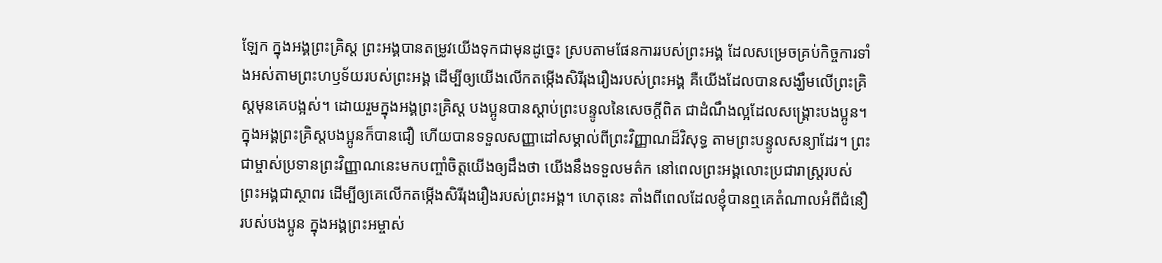ឡែក ក្នុងអង្គព្រះគ្រិស្ត ព្រះអង្គបានតម្រូវយើងទុកជាមុនដូច្នេះ ស្របតាមផែនការរបស់ព្រះអង្គ ដែលសម្រេចគ្រប់កិច្ចការទាំងអស់តាមព្រះហឫទ័យរបស់ព្រះអង្គ ដើម្បីឲ្យយើងលើកតម្កើងសិរីរុងរឿងរបស់ព្រះអង្គ គឺយើងដែលបានសង្ឃឹមលើព្រះគ្រិស្តមុនគេបង្អស់។ ដោយរួមក្នុងអង្គព្រះគ្រិស្ត បងប្អូនបានស្ដាប់ព្រះបន្ទូលនៃសេចក្ដីពិត ជាដំណឹងល្អដែលសង្គ្រោះបងប្អូន។ ក្នុងអង្គព្រះគ្រិស្តបងប្អូនក៏បានជឿ ហើយបានទទួលសញ្ញាដៅសម្គាល់ពីព្រះវិញ្ញាណដ៏វិសុទ្ធ តាមព្រះបន្ទូលសន្យាដែរ។ ព្រះជាម្ចាស់ប្រទានព្រះវិញ្ញាណនេះមកបញ្ចាំចិត្តយើងឲ្យដឹងថា យើងនឹងទទួលមត៌ក នៅពេលព្រះអង្គលោះប្រជារាស្ដ្ររបស់ព្រះអង្គជាស្ថាពរ ដើម្បីឲ្យគេលើកតម្កើងសិរីរុងរឿងរបស់ព្រះអង្គ។ ហេតុនេះ តាំងពីពេលដែលខ្ញុំបានឮគេតំណាលអំពីជំនឿរបស់បងប្អូន ក្នុងអង្គព្រះអម្ចាស់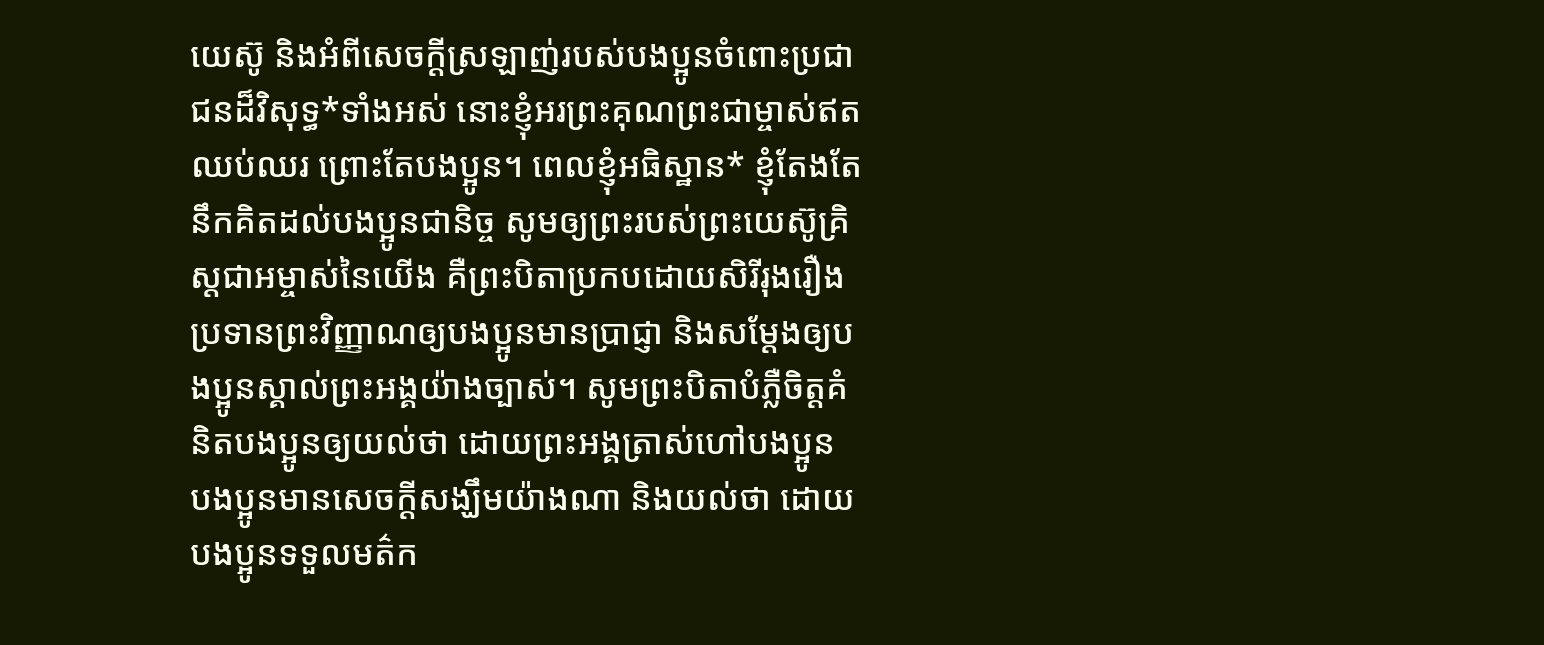យេស៊ូ និងអំពីសេចក្ដីស្រឡាញ់របស់បងប្អូនចំពោះប្រជាជនដ៏វិសុទ្ធ*ទាំងអស់ នោះខ្ញុំអរព្រះគុណព្រះជាម្ចាស់ឥតឈប់ឈរ ព្រោះតែបងប្អូន។ ពេលខ្ញុំអធិស្ឋាន* ខ្ញុំតែងតែនឹកគិតដល់បងប្អូនជានិច្ច សូមឲ្យព្រះរបស់ព្រះយេស៊ូគ្រិស្តជាអម្ចាស់នៃយើង គឺព្រះបិតាប្រកបដោយសិរីរុងរឿងប្រទានព្រះវិញ្ញាណឲ្យបងប្អូនមានប្រាជ្ញា និងសម្តែងឲ្យបងប្អូនស្គាល់ព្រះអង្គយ៉ាងច្បាស់។ សូមព្រះបិតាបំភ្លឺចិត្តគំនិតបងប្អូនឲ្យយល់ថា ដោយព្រះអង្គត្រាស់ហៅបងប្អូន បងប្អូនមានសេចក្ដីសង្ឃឹមយ៉ាងណា និងយល់ថា ដោយបងប្អូនទទួលមត៌ក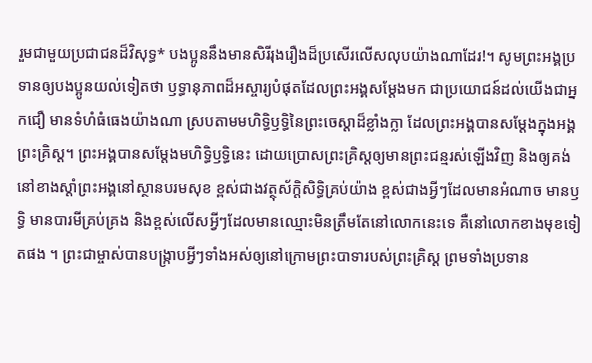រួមជាមួយប្រជាជនដ៏វិសុទ្ធ* បងប្អូននឹងមានសិរីរុងរឿងដ៏ប្រសើរលើសលុបយ៉ាងណាដែរ!។ សូមព្រះអង្គប្រទានឲ្យបងប្អូនយល់ទៀតថា ឫទ្ធានុភាពដ៏អស្ចារ្យបំផុតដែលព្រះអង្គសម្តែងមក ជាប្រយោជន៍ដល់យើងជាអ្នកជឿ មានទំហំធំធេងយ៉ាងណា ស្របតាមមហិទ្ធិឫទ្ធិនៃព្រះចេស្ដាដ៏ខ្លាំងក្លា ដែលព្រះអង្គបានសម្តែងក្នុងអង្គព្រះគ្រិស្ត។ ព្រះអង្គបានសម្តែងមហិទ្ធិឫទ្ធិនេះ ដោយប្រោសព្រះគ្រិស្តឲ្យមានព្រះជន្មរស់ឡើងវិញ និងឲ្យគង់នៅខាងស្ដាំព្រះអង្គនៅស្ថានបរមសុខ ខ្ពស់ជាងវត្ថុស័ក្ដិសិទ្ធិគ្រប់យ៉ាង ខ្ពស់ជាងអ្វីៗដែលមានអំណាច មានឫទ្ធិ មានបារមីគ្រប់គ្រង និងខ្ពស់លើសអ្វីៗដែលមានឈ្មោះមិនត្រឹមតែនៅលោកនេះទេ គឺនៅលោកខាងមុខទៀតផង ។ ព្រះជាម្ចាស់បានបង្ក្រាបអ្វីៗទាំងអស់ឲ្យនៅក្រោមព្រះបាទារបស់ព្រះគ្រិស្ត ព្រមទាំងប្រទាន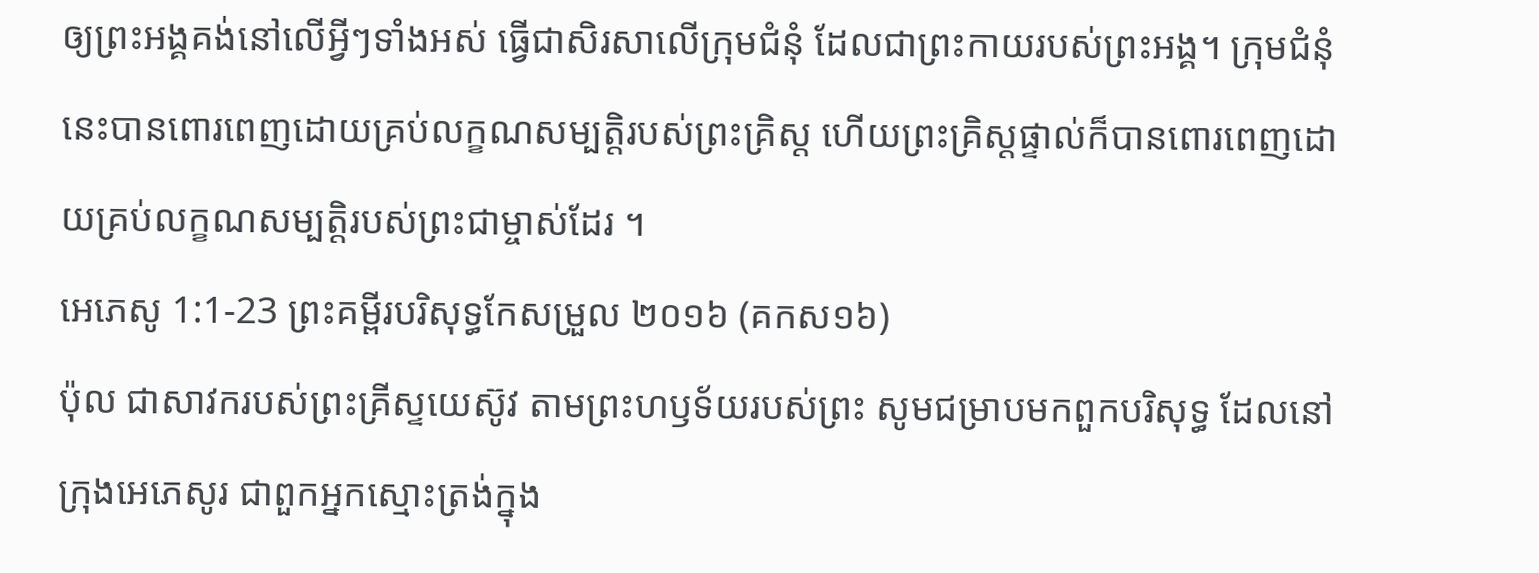ឲ្យព្រះអង្គគង់នៅលើអ្វីៗទាំងអស់ ធ្វើជាសិរសាលើក្រុមជំនុំ ដែលជាព្រះកាយរបស់ព្រះអង្គ។ ក្រុមជំនុំនេះបានពោរពេញដោយគ្រប់លក្ខណសម្បត្តិរបស់ព្រះគ្រិស្ត ហើយព្រះគ្រិស្តផ្ទាល់ក៏បានពោរពេញដោយគ្រប់លក្ខណសម្បត្តិរបស់ព្រះជាម្ចាស់ដែរ ។
អេភេសូ 1:1-23 ព្រះគម្ពីរបរិសុទ្ធកែសម្រួល ២០១៦ (គកស១៦)
ប៉ុល ជាសាវករបស់ព្រះគ្រីស្ទយេស៊ូវ តាមព្រះហឫទ័យរបស់ព្រះ សូមជម្រាបមកពួកបរិសុទ្ធ ដែលនៅក្រុងអេភេសូរ ជាពួកអ្នកស្មោះត្រង់ក្នុង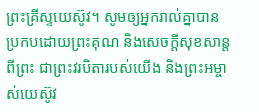ព្រះគ្រីស្ទយេស៊ូវ។ សូមឲ្យអ្នករាល់គ្នាបានប្រកបដោយព្រះគុណ និងសេចក្តីសុខសាន្តពីព្រះ ជាព្រះវរបិតារបស់យើង និងព្រះអម្ចាស់យេស៊ូវ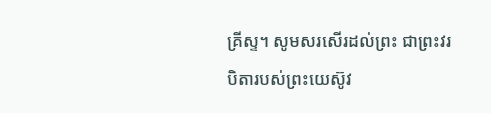គ្រីស្ទ។ សូមសរសើរដល់ព្រះ ជាព្រះវរបិតារបស់ព្រះយេស៊ូវ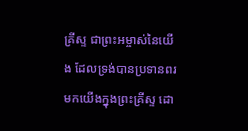គ្រីស្ទ ជាព្រះអម្ចាស់នៃយើង ដែលទ្រង់បានប្រទានពរមកយើងក្នុងព្រះគ្រីស្ទ ដោ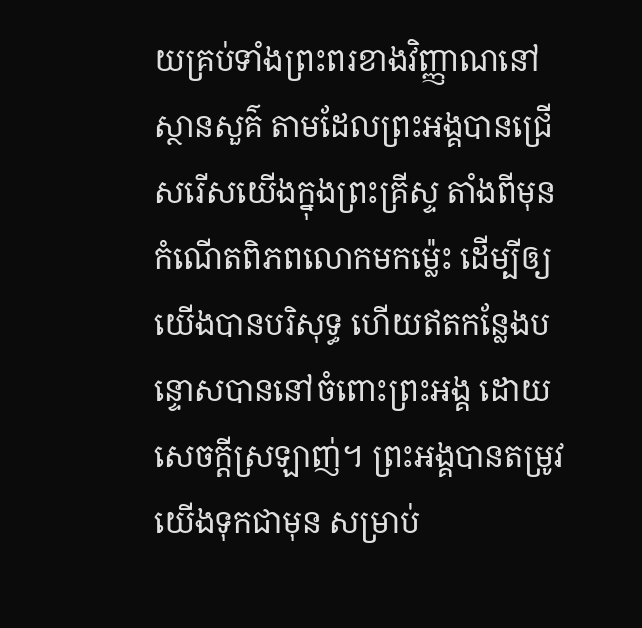យគ្រប់ទាំងព្រះពរខាងវិញ្ញាណនៅស្ថានសួគ៌ តាមដែលព្រះអង្គបានជ្រើសរើសយើងក្នុងព្រះគ្រីស្ទ តាំងពីមុនកំណើតពិភពលោកមកម៉្លេះ ដើម្បីឲ្យយើងបានបរិសុទ្ធ ហើយឥតកន្លែងបន្ទោសបាននៅចំពោះព្រះអង្គ ដោយសេចក្តីស្រឡាញ់។ ព្រះអង្គបានតម្រូវយើងទុកជាមុន សម្រាប់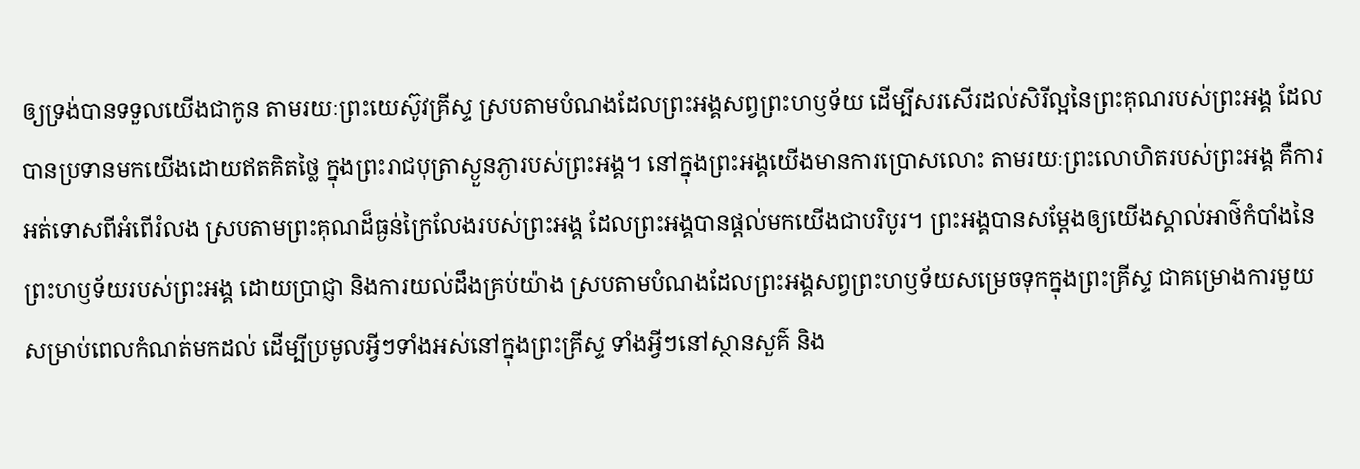ឲ្យទ្រង់បានទទួលយើងជាកូន តាមរយៈព្រះយេស៊ូវគ្រីស្ទ ស្របតាមបំណងដែលព្រះអង្គសព្វព្រះហឫទ័យ ដើម្បីសរសើរដល់សិរីល្អនៃព្រះគុណរបស់ព្រះអង្គ ដែលបានប្រទានមកយើងដោយឥតគិតថ្លៃ ក្នុងព្រះរាជបុត្រាស្ងួនភ្ងារបស់ព្រះអង្គ។ នៅក្នុងព្រះអង្គយើងមានការប្រោសលោះ តាមរយៈព្រះលោហិតរបស់ព្រះអង្គ គឺការអត់ទោសពីអំពើរំលង ស្របតាមព្រះគុណដ៏ធ្ងន់ក្រៃលែងរបស់ព្រះអង្គ ដែលព្រះអង្គបានផ្តល់មកយើងជាបរិបូរ។ ព្រះអង្គបានសម្ដែងឲ្យយើងស្គាល់អាថ៌កំបាំងនៃព្រះហឫទ័យរបស់ព្រះអង្គ ដោយប្រាជ្ញា និងការយល់ដឹងគ្រប់យ៉ាង ស្របតាមបំណងដែលព្រះអង្គសព្វព្រះហឫទ័យសម្រេចទុកក្នុងព្រះគ្រីស្ទ ជាគម្រោងការមួយសម្រាប់ពេលកំណត់មកដល់ ដើម្បីប្រមូលអ្វីៗទាំងអស់នៅក្នុងព្រះគ្រីស្ទ ទាំងអ្វីៗនៅស្ថានសួគ៌ និង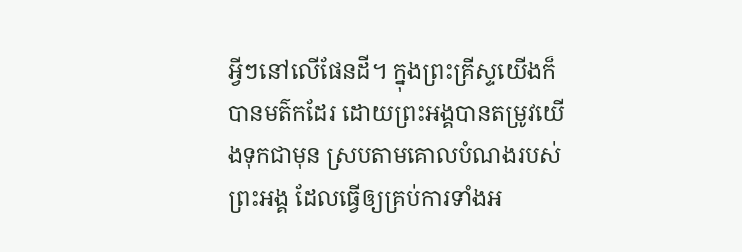អ្វីៗនៅលើផែនដី។ ក្នុងព្រះគ្រីស្ទយើងក៏បានមត៌កដែរ ដោយព្រះអង្គបានតម្រូវយើងទុកជាមុន ស្របតាមគោលបំណងរបស់ព្រះអង្គ ដែលធ្វើឲ្យគ្រប់ការទាំងអ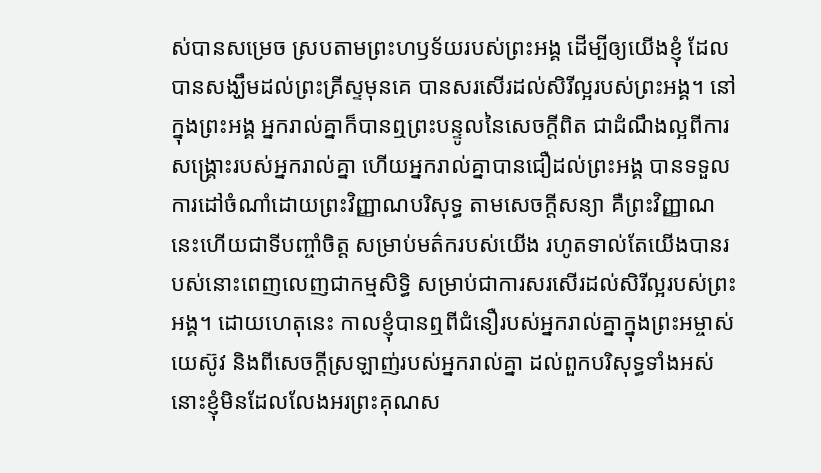ស់បានសម្រេច ស្របតាមព្រះហឫទ័យរបស់ព្រះអង្គ ដើម្បីឲ្យយើងខ្ញុំ ដែលបានសង្ឃឹមដល់ព្រះគ្រីស្ទមុនគេ បានសរសើរដល់សិរីល្អរបស់ព្រះអង្គ។ នៅក្នុងព្រះអង្គ អ្នករាល់គ្នាក៏បានឮព្រះបន្ទូលនៃសេចក្តីពិត ជាដំណឹងល្អពីការសង្គ្រោះរបស់អ្នករាល់គ្នា ហើយអ្នករាល់គ្នាបានជឿដល់ព្រះអង្គ បានទទួលការដៅចំណាំដោយព្រះវិញ្ញាណបរិសុទ្ធ តាមសេចក្តីសន្យា គឺព្រះវិញ្ញាណនេះហើយជាទីបញ្ចាំចិត្ត សម្រាប់មត៌ករបស់យើង រហូតទាល់តែយើងបានរបស់នោះពេញលេញជាកម្មសិទ្ធិ សម្រាប់ជាការសរសើរដល់សិរីល្អរបស់ព្រះអង្គ។ ដោយហេតុនេះ កាលខ្ញុំបានឮពីជំនឿរបស់អ្នករាល់គ្នាក្នុងព្រះអម្ចាស់យេស៊ូវ និងពីសេចក្តីស្រឡាញ់របស់អ្នករាល់គ្នា ដល់ពួកបរិសុទ្ធទាំងអស់ នោះខ្ញុំមិនដែលលែងអរព្រះគុណស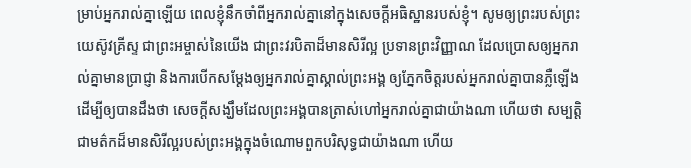ម្រាប់អ្នករាល់គ្នាឡើយ ពេលខ្ញុំនឹកចាំពីអ្នករាល់គ្នានៅក្នុងសេចក្តីអធិស្ឋានរបស់ខ្ញុំ។ សូមឲ្យព្រះរបស់ព្រះយេស៊ូវគ្រីស្ទ ជាព្រះអម្ចាស់នៃយើង ជាព្រះវរបិតាដ៏មានសិរីល្អ ប្រទានព្រះវិញ្ញាណ ដែលប្រោសឲ្យអ្នករាល់គ្នាមានប្រាជ្ញា និងការបើកសម្ដែងឲ្យអ្នករាល់គ្នាស្គាល់ព្រះអង្គ ឲ្យភ្នែកចិត្តរបស់អ្នករាល់គ្នាបានភ្លឺឡើង ដើម្បីឲ្យបានដឹងថា សេចក្ដីសង្ឃឹមដែលព្រះអង្គបានត្រាស់ហៅអ្នករាល់គ្នាជាយ៉ាងណា ហើយថា សម្បត្តិជាមត៌កដ៏មានសិរីល្អរបស់ព្រះអង្គក្នុងចំណោមពួកបរិសុទ្ធជាយ៉ាងណា ហើយ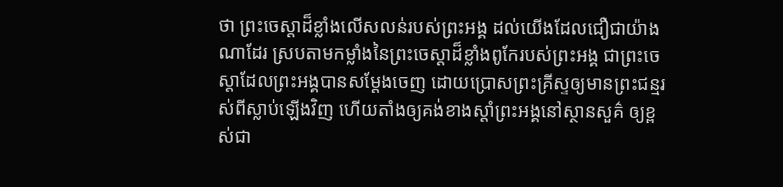ថា ព្រះចេស្តាដ៏ខ្លាំងលើសលន់របស់ព្រះអង្គ ដល់យើងដែលជឿជាយ៉ាងណាដែរ ស្របតាមកម្លាំងនៃព្រះចេស្ដាដ៏ខ្លាំងពូកែរបស់ព្រះអង្គ ជាព្រះចេស្តាដែលព្រះអង្គបានសម្ដែងចេញ ដោយប្រោសព្រះគ្រីស្ទឲ្យមានព្រះជន្មរស់ពីស្លាប់ឡើងវិញ ហើយតាំងឲ្យគង់ខាងស្តាំព្រះអង្គនៅស្ថានសួគ៌ ឲ្យខ្ពស់ជា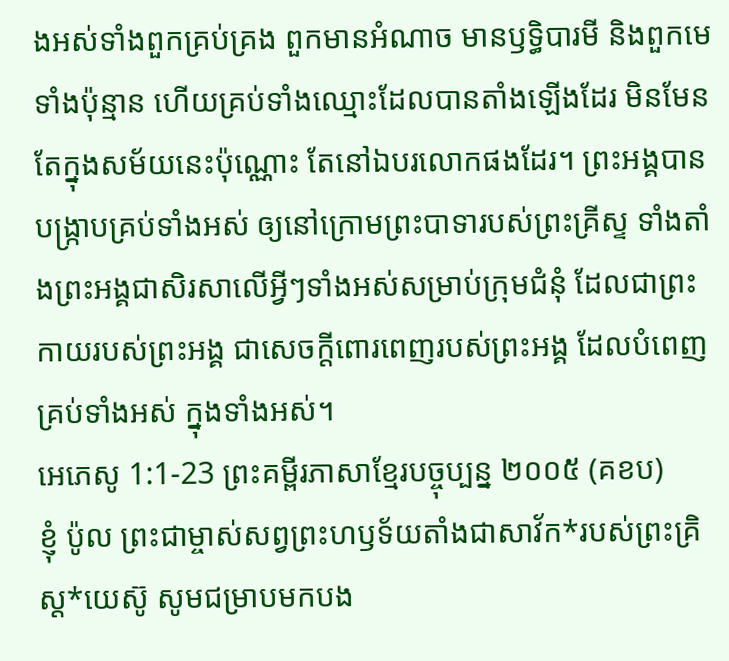ងអស់ទាំងពួកគ្រប់គ្រង ពួកមានអំណាច មានឫទ្ធិបារមី និងពួកមេទាំងប៉ុន្មាន ហើយគ្រប់ទាំងឈ្មោះដែលបានតាំងឡើងដែរ មិនមែនតែក្នុងសម័យនេះប៉ុណ្ណោះ តែនៅឯបរលោកផងដែរ។ ព្រះអង្គបានបង្ក្រាបគ្រប់ទាំងអស់ ឲ្យនៅក្រោមព្រះបាទារបស់ព្រះគ្រីស្ទ ទាំងតាំងព្រះអង្គជាសិរសាលើអ្វីៗទាំងអស់សម្រាប់ក្រុមជំនុំ ដែលជាព្រះកាយរបស់ព្រះអង្គ ជាសេចក្តីពោរពេញរបស់ព្រះអង្គ ដែលបំពេញគ្រប់ទាំងអស់ ក្នុងទាំងអស់។
អេភេសូ 1:1-23 ព្រះគម្ពីរភាសាខ្មែរបច្ចុប្បន្ន ២០០៥ (គខប)
ខ្ញុំ ប៉ូល ព្រះជាម្ចាស់សព្វព្រះហឫទ័យតាំងជាសាវ័ក*របស់ព្រះគ្រិស្ត*យេស៊ូ សូមជម្រាបមកបង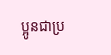ប្អូនជាប្រ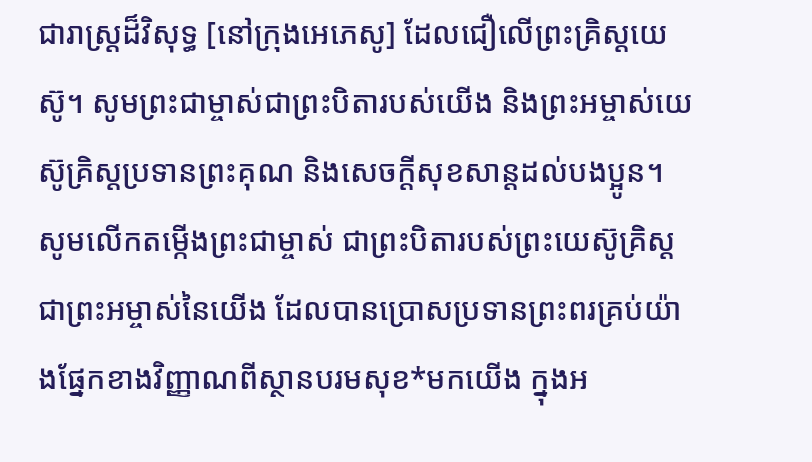ជារាស្ដ្រដ៏វិសុទ្ធ [នៅក្រុងអេភេសូ] ដែលជឿលើព្រះគ្រិស្តយេស៊ូ។ សូមព្រះជាម្ចាស់ជាព្រះបិតារបស់យើង និងព្រះអម្ចាស់យេស៊ូគ្រិស្តប្រទានព្រះគុណ និងសេចក្ដីសុខសាន្តដល់បងប្អូន។ សូមលើកតម្កើងព្រះជាម្ចាស់ ជាព្រះបិតារបស់ព្រះយេស៊ូគ្រិស្ត ជាព្រះអម្ចាស់នៃយើង ដែលបានប្រោសប្រទានព្រះពរគ្រប់យ៉ាងផ្នែកខាងវិញ្ញាណពីស្ថានបរមសុខ*មកយើង ក្នុងអ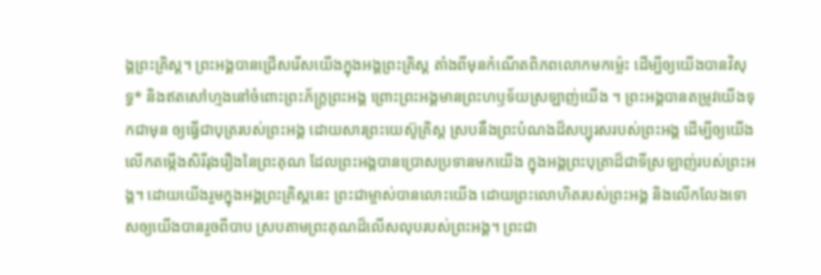ង្គព្រះគ្រិស្ត។ ព្រះអង្គបានជ្រើសរើសយើងក្នុងអង្គព្រះគ្រិស្ត តាំងពីមុនកំណើតពិភពលោកមកម៉្លេះ ដើម្បីឲ្យយើងបានវិសុទ្ធ* និងឥតសៅហ្មងនៅចំពោះព្រះភ័ក្ត្រព្រះអង្គ ព្រោះព្រះអង្គមានព្រះហឫទ័យស្រឡាញ់យើង ។ ព្រះអង្គបានតម្រូវយើងទុកជាមុន ឲ្យធ្វើជាបុត្ររបស់ព្រះអង្គ ដោយសារព្រះយេស៊ូគ្រិស្ត ស្របនឹងព្រះបំណងដ៏សប្បុរសរបស់ព្រះអង្គ ដើម្បីឲ្យយើងលើកតម្កើងសិរីរុងរឿងនៃព្រះគុណ ដែលព្រះអង្គបានប្រោសប្រទានមកយើង ក្នុងអង្គព្រះបុត្រាដ៏ជាទីស្រឡាញ់របស់ព្រះអង្គ។ ដោយយើងរួមក្នុងអង្គព្រះគ្រិស្តនេះ ព្រះជាម្ចាស់បានលោះយើង ដោយព្រះលោហិតរបស់ព្រះអង្គ និងលើកលែងទោសឲ្យយើងបានរួចពីបាប ស្របតាមព្រះគុណដ៏លើសលុបរបស់ព្រះអង្គ។ ព្រះជា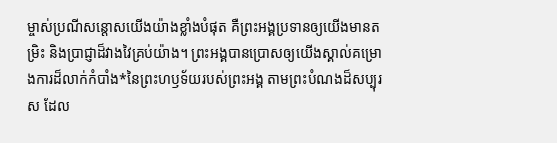ម្ចាស់ប្រណីសន្ដោសយើងយ៉ាងខ្លាំងបំផុត គឺព្រះអង្គប្រទានឲ្យយើងមានតម្រិះ និងប្រាជ្ញាដ៏វាងវៃគ្រប់យ៉ាង។ ព្រះអង្គបានប្រោសឲ្យយើងស្គាល់គម្រោងការដ៏លាក់កំបាំង*នៃព្រះហឫទ័យរបស់ព្រះអង្គ តាមព្រះបំណងដ៏សប្បុរស ដែល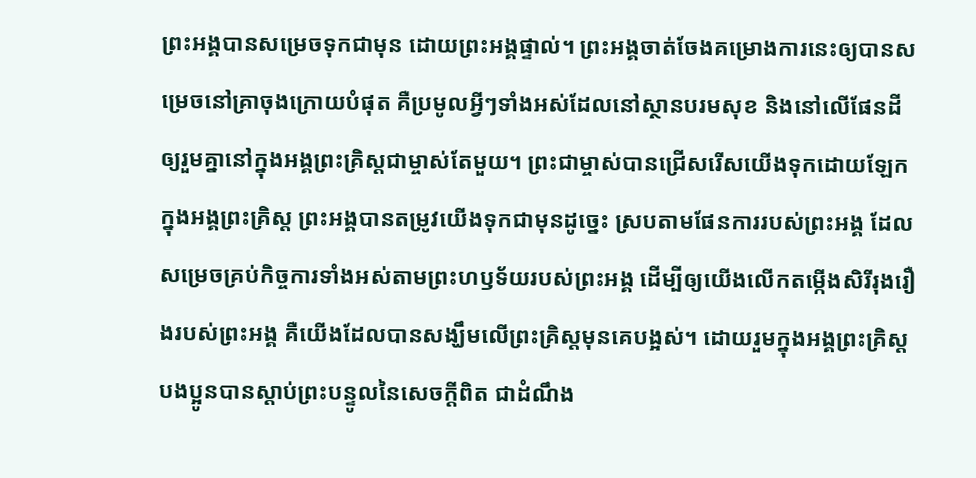ព្រះអង្គបានសម្រេចទុកជាមុន ដោយព្រះអង្គផ្ទាល់។ ព្រះអង្គចាត់ចែងគម្រោងការនេះឲ្យបានសម្រេចនៅគ្រាចុងក្រោយបំផុត គឺប្រមូលអ្វីៗទាំងអស់ដែលនៅស្ថានបរមសុខ និងនៅលើផែនដី ឲ្យរួមគ្នានៅក្នុងអង្គព្រះគ្រិស្តជាម្ចាស់តែមួយ។ ព្រះជាម្ចាស់បានជ្រើសរើសយើងទុកដោយឡែក ក្នុងអង្គព្រះគ្រិស្ត ព្រះអង្គបានតម្រូវយើងទុកជាមុនដូច្នេះ ស្របតាមផែនការរបស់ព្រះអង្គ ដែលសម្រេចគ្រប់កិច្ចការទាំងអស់តាមព្រះហឫទ័យរបស់ព្រះអង្គ ដើម្បីឲ្យយើងលើកតម្កើងសិរីរុងរឿងរបស់ព្រះអង្គ គឺយើងដែលបានសង្ឃឹមលើព្រះគ្រិស្តមុនគេបង្អស់។ ដោយរួមក្នុងអង្គព្រះគ្រិស្ត បងប្អូនបានស្ដាប់ព្រះបន្ទូលនៃសេចក្ដីពិត ជាដំណឹង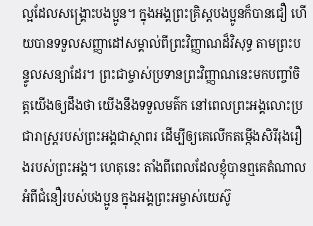ល្អដែលសង្គ្រោះបងប្អូន។ ក្នុងអង្គព្រះគ្រិស្តបងប្អូនក៏បានជឿ ហើយបានទទួលសញ្ញាដៅសម្គាល់ពីព្រះវិញ្ញាណដ៏វិសុទ្ធ តាមព្រះបន្ទូលសន្យាដែរ។ ព្រះជាម្ចាស់ប្រទានព្រះវិញ្ញាណនេះមកបញ្ចាំចិត្តយើងឲ្យដឹងថា យើងនឹងទទួលមត៌ក នៅពេលព្រះអង្គលោះប្រជារាស្ដ្ររបស់ព្រះអង្គជាស្ថាពរ ដើម្បីឲ្យគេលើកតម្កើងសិរីរុងរឿងរបស់ព្រះអង្គ។ ហេតុនេះ តាំងពីពេលដែលខ្ញុំបានឮគេតំណាលអំពីជំនឿរបស់បងប្អូន ក្នុងអង្គព្រះអម្ចាស់យេស៊ូ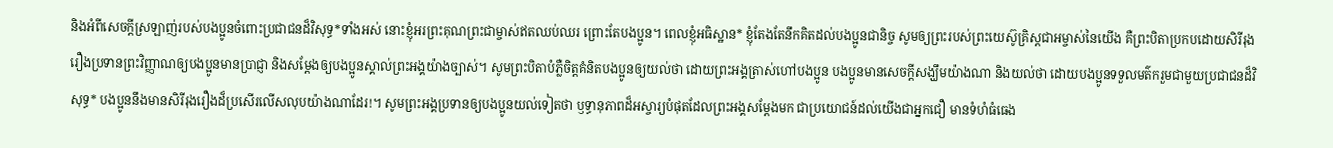និងអំពីសេចក្ដីស្រឡាញ់របស់បងប្អូនចំពោះប្រជាជនដ៏វិសុទ្ធ*ទាំងអស់ នោះខ្ញុំអរព្រះគុណព្រះជាម្ចាស់ឥតឈប់ឈរ ព្រោះតែបងប្អូន។ ពេលខ្ញុំអធិស្ឋាន* ខ្ញុំតែងតែនឹកគិតដល់បងប្អូនជានិច្ច សូមឲ្យព្រះរបស់ព្រះយេស៊ូគ្រិស្តជាអម្ចាស់នៃយើង គឺព្រះបិតាប្រកបដោយសិរីរុងរឿងប្រទានព្រះវិញ្ញាណឲ្យបងប្អូនមានប្រាជ្ញា និងសម្តែងឲ្យបងប្អូនស្គាល់ព្រះអង្គយ៉ាងច្បាស់។ សូមព្រះបិតាបំភ្លឺចិត្តគំនិតបងប្អូនឲ្យយល់ថា ដោយព្រះអង្គត្រាស់ហៅបងប្អូន បងប្អូនមានសេចក្ដីសង្ឃឹមយ៉ាងណា និងយល់ថា ដោយបងប្អូនទទួលមត៌ករួមជាមួយប្រជាជនដ៏វិសុទ្ធ* បងប្អូននឹងមានសិរីរុងរឿងដ៏ប្រសើរលើសលុបយ៉ាងណាដែរ!។ សូមព្រះអង្គប្រទានឲ្យបងប្អូនយល់ទៀតថា ឫទ្ធានុភាពដ៏អស្ចារ្យបំផុតដែលព្រះអង្គសម្តែងមក ជាប្រយោជន៍ដល់យើងជាអ្នកជឿ មានទំហំធំធេង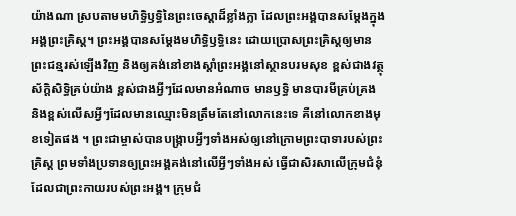យ៉ាងណា ស្របតាមមហិទ្ធិឫទ្ធិនៃព្រះចេស្ដាដ៏ខ្លាំងក្លា ដែលព្រះអង្គបានសម្តែងក្នុងអង្គព្រះគ្រិស្ត។ ព្រះអង្គបានសម្តែងមហិទ្ធិឫទ្ធិនេះ ដោយប្រោសព្រះគ្រិស្តឲ្យមានព្រះជន្មរស់ឡើងវិញ និងឲ្យគង់នៅខាងស្ដាំព្រះអង្គនៅស្ថានបរមសុខ ខ្ពស់ជាងវត្ថុស័ក្ដិសិទ្ធិគ្រប់យ៉ាង ខ្ពស់ជាងអ្វីៗដែលមានអំណាច មានឫទ្ធិ មានបារមីគ្រប់គ្រង និងខ្ពស់លើសអ្វីៗដែលមានឈ្មោះមិនត្រឹមតែនៅលោកនេះទេ គឺនៅលោកខាងមុខទៀតផង ។ ព្រះជាម្ចាស់បានបង្ក្រាបអ្វីៗទាំងអស់ឲ្យនៅក្រោមព្រះបាទារបស់ព្រះគ្រិស្ត ព្រមទាំងប្រទានឲ្យព្រះអង្គគង់នៅលើអ្វីៗទាំងអស់ ធ្វើជាសិរសាលើក្រុមជំនុំ ដែលជាព្រះកាយរបស់ព្រះអង្គ។ ក្រុមជំ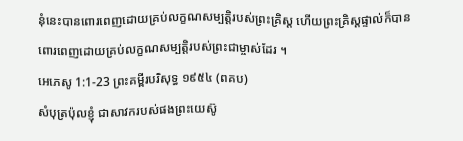នុំនេះបានពោរពេញដោយគ្រប់លក្ខណសម្បត្តិរបស់ព្រះគ្រិស្ត ហើយព្រះគ្រិស្តផ្ទាល់ក៏បានពោរពេញដោយគ្រប់លក្ខណសម្បត្តិរបស់ព្រះជាម្ចាស់ដែរ ។
អេភេសូ 1:1-23 ព្រះគម្ពីរបរិសុទ្ធ ១៩៥៤ (ពគប)
សំបុត្រប៉ុលខ្ញុំ ជាសាវករបស់ផងព្រះយេស៊ូ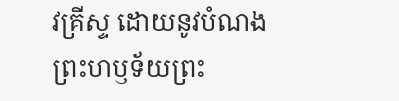វគ្រីស្ទ ដោយនូវបំណងព្រះហឫទ័យព្រះ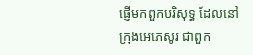ផ្ញើមកពួកបរិសុទ្ធ ដែលនៅក្រុងអេភេសូរ ជាពួក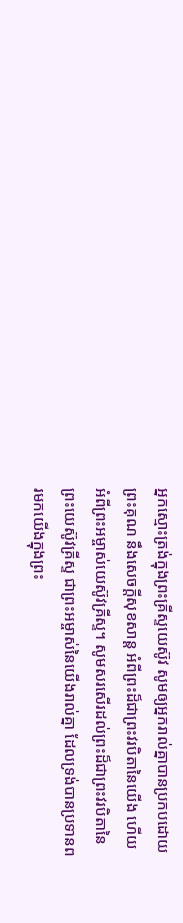អ្នកស្មោះត្រង់ក្នុងព្រះគ្រីស្ទយេស៊ូវ សូមឲ្យអ្នករាល់គ្នាបានប្រកបដោយព្រះគុណ នឹងសេចក្ដីសុខសាន្ត អំពីព្រះដ៏ជាព្រះវរបិតានៃយើង ហើយអំពីព្រះអម្ចាស់យេស៊ូវគ្រីស្ទ។ សូមសរសើរដល់ព្រះដ៏ជាព្រះវរបិតានៃព្រះយេស៊ូវគ្រីស្ទ ជាព្រះអម្ចាស់នៃយើងរាល់គ្នា ដែលទ្រង់បានប្រទានពរមកយើងក្នុងព្រះ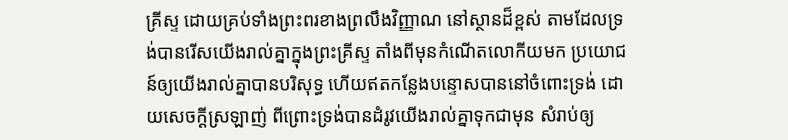គ្រីស្ទ ដោយគ្រប់ទាំងព្រះពរខាងព្រលឹងវិញ្ញាណ នៅស្ថានដ៏ខ្ពស់ តាមដែលទ្រង់បានរើសយើងរាល់គ្នាក្នុងព្រះគ្រីស្ទ តាំងពីមុនកំណើតលោកីយមក ប្រយោជន៍ឲ្យយើងរាល់គ្នាបានបរិសុទ្ធ ហើយឥតកន្លែងបន្ទោសបាននៅចំពោះទ្រង់ ដោយសេចក្ដីស្រឡាញ់ ពីព្រោះទ្រង់បានដំរូវយើងរាល់គ្នាទុកជាមុន សំរាប់ឲ្យ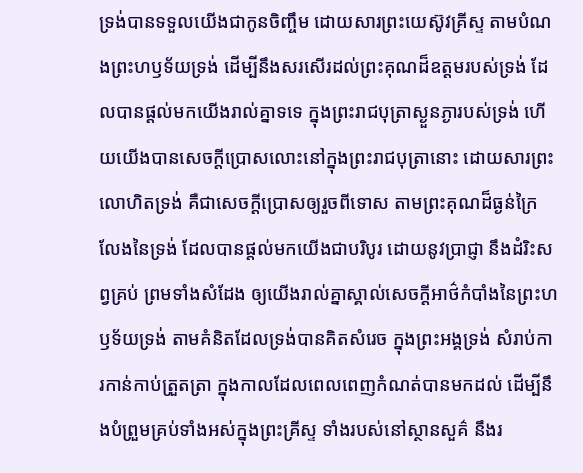ទ្រង់បានទទួលយើងជាកូនចិញ្ចឹម ដោយសារព្រះយេស៊ូវគ្រីស្ទ តាមបំណងព្រះហឫទ័យទ្រង់ ដើម្បីនឹងសរសើរដល់ព្រះគុណដ៏ឧត្តមរបស់ទ្រង់ ដែលបានផ្តល់មកយើងរាល់គ្នាទទេ ក្នុងព្រះរាជបុត្រាស្ងួនភ្ងារបស់ទ្រង់ ហើយយើងបានសេចក្ដីប្រោសលោះនៅក្នុងព្រះរាជបុត្រានោះ ដោយសារព្រះលោហិតទ្រង់ គឺជាសេចក្ដីប្រោសឲ្យរួចពីទោស តាមព្រះគុណដ៏ធ្ងន់ក្រៃលែងនៃទ្រង់ ដែលបានផ្តល់មកយើងជាបរិបូរ ដោយនូវប្រាជ្ញា នឹងដំរិះសព្វគ្រប់ ព្រមទាំងសំដែង ឲ្យយើងរាល់គ្នាស្គាល់សេចក្ដីអាថ៌កំបាំងនៃព្រះហឫទ័យទ្រង់ តាមគំនិតដែលទ្រង់បានគិតសំរេច ក្នុងព្រះអង្គទ្រង់ សំរាប់ការកាន់កាប់ត្រួតត្រា ក្នុងកាលដែលពេលពេញកំណត់បានមកដល់ ដើម្បីនឹងបំព្រួមគ្រប់ទាំងអស់ក្នុងព្រះគ្រីស្ទ ទាំងរបស់នៅស្ថានសួគ៌ នឹងរ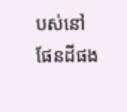បស់នៅផែនដីផង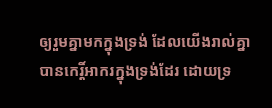ឲ្យរួមគ្នាមកក្នុងទ្រង់ ដែលយើងរាល់គ្នាបានកេរ្តិ៍អាករក្នុងទ្រង់ដែរ ដោយទ្រ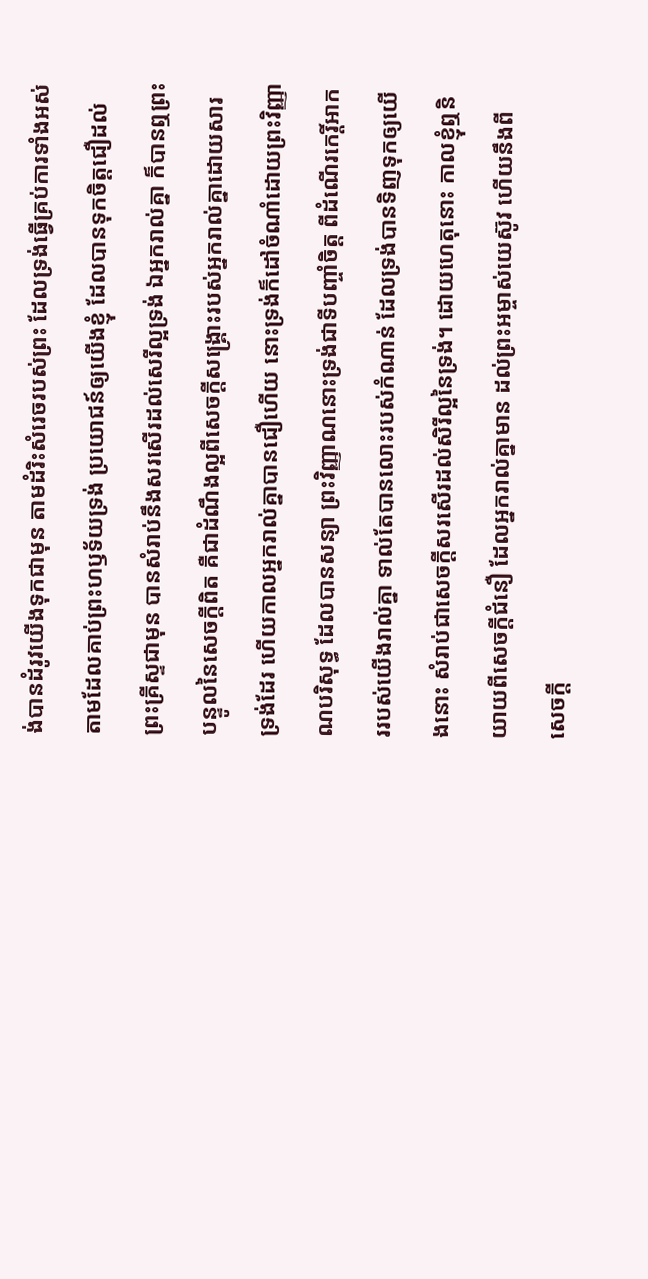ង់បានដំរូវយើងទុកជាមុន តាមដំរិះសំរេចរបស់ព្រះ ដែលទ្រង់ធ្វើគ្រប់ការទាំងអស់ តាមដែលគាប់ព្រះហឫទ័យទ្រង់ ប្រយោជន៍ឲ្យយើងខ្ញុំ ដែលបានទុកចិត្តជឿដល់ព្រះគ្រីស្ទជាមុន បានសំរាប់នឹងសរសើរដល់សេរីល្អទ្រង់ ឯអ្នករាល់គ្នា ក៏បានឮព្រះបន្ទូលនៃសេចក្ដីពិត គឺជាដំណឹងល្អពីសេចក្ដីសង្គ្រោះរបស់អ្នករាល់គ្នាដោយសារទ្រង់ដែរ ហើយកាលអ្នករាល់គ្នាបានជឿហើយ នោះទ្រង់ក៏ដៅចំណាំដោយព្រះវិញ្ញាណបរិសុទ្ធ ដែលបានសន្យា ព្រះវិញ្ញាណនោះទ្រង់ជាទីបញ្ចាំចិត្ត ពីដំណើរកេរ្តិ៍អាកររបស់យើងរាល់គ្នា ទាល់តែបានលោះរបស់កំណាន់ ដែលទ្រង់បានទិញទុកឲ្យយើងនោះ សំរាប់ជាសេចក្ដីសរសើរដល់សិរីល្អនៃទ្រង់។ ដោយហេតុនោះ កាលខ្ញុំឮនិយាយពីសេចក្ដីជំនឿ ដែលអ្នករាល់គ្នាមាន ដល់ព្រះអម្ចាស់យេស៊ូវ ហើយនឹងពីសេចក្ដី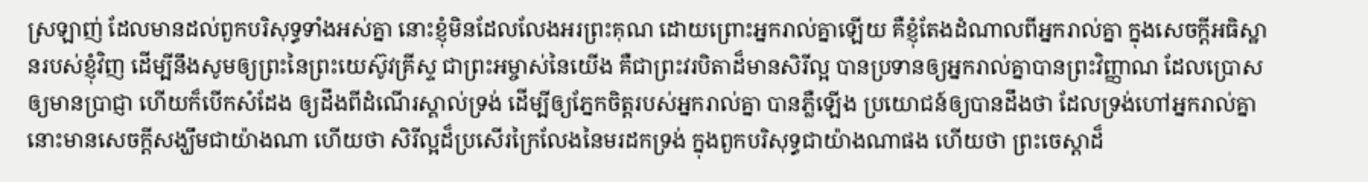ស្រឡាញ់ ដែលមានដល់ពួកបរិសុទ្ធទាំងអស់គ្នា នោះខ្ញុំមិនដែលលែងអរព្រះគុណ ដោយព្រោះអ្នករាល់គ្នាឡើយ គឺខ្ញុំតែងដំណាលពីអ្នករាល់គ្នា ក្នុងសេចក្ដីអធិស្ឋានរបស់ខ្ញុំវិញ ដើម្បីនឹងសូមឲ្យព្រះនៃព្រះយេស៊ូវគ្រីស្ទ ជាព្រះអម្ចាស់នៃយើង គឺជាព្រះវរបិតាដ៏មានសិរីល្អ បានប្រទានឲ្យអ្នករាល់គ្នាបានព្រះវិញ្ញាណ ដែលប្រោសឲ្យមានប្រាជ្ញា ហើយក៏បើកសំដែង ឲ្យដឹងពីដំណើរស្គាល់ទ្រង់ ដើម្បីឲ្យភ្នែកចិត្តរបស់អ្នករាល់គ្នា បានភ្លឺឡើង ប្រយោជន៍ឲ្យបានដឹងថា ដែលទ្រង់ហៅអ្នករាល់គ្នា នោះមានសេចក្ដីសង្ឃឹមជាយ៉ាងណា ហើយថា សិរីល្អដ៏ប្រសើរក្រៃលែងនៃមរដកទ្រង់ ក្នុងពួកបរិសុទ្ធជាយ៉ាងណាផង ហើយថា ព្រះចេស្តាដ៏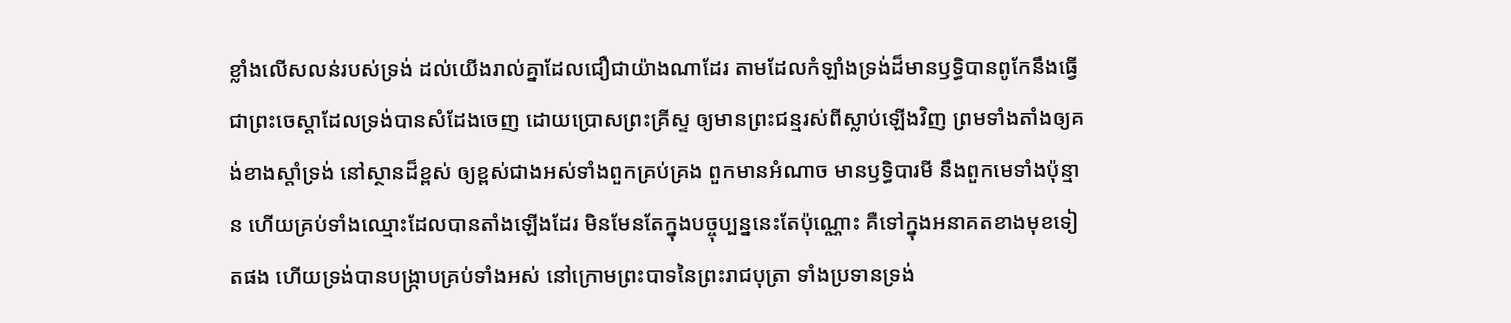ខ្លាំងលើសលន់របស់ទ្រង់ ដល់យើងរាល់គ្នាដែលជឿជាយ៉ាងណាដែរ តាមដែលកំឡាំងទ្រង់ដ៏មានឫទ្ធិបានពូកែនឹងធ្វើ ជាព្រះចេស្តាដែលទ្រង់បានសំដែងចេញ ដោយប្រោសព្រះគ្រីស្ទ ឲ្យមានព្រះជន្មរស់ពីស្លាប់ឡើងវិញ ព្រមទាំងតាំងឲ្យគង់ខាងស្តាំទ្រង់ នៅស្ថានដ៏ខ្ពស់ ឲ្យខ្ពស់ជាងអស់ទាំងពួកគ្រប់គ្រង ពួកមានអំណាច មានឫទ្ធិបារមី នឹងពួកមេទាំងប៉ុន្មាន ហើយគ្រប់ទាំងឈ្មោះដែលបានតាំងឡើងដែរ មិនមែនតែក្នុងបច្ចុប្បន្ននេះតែប៉ុណ្ណោះ គឺទៅក្នុងអនាគតខាងមុខទៀតផង ហើយទ្រង់បានបង្ក្រាបគ្រប់ទាំងអស់ នៅក្រោមព្រះបាទនៃព្រះរាជបុត្រា ទាំងប្រទានទ្រង់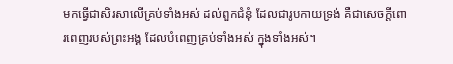មកធ្វើជាសិរសាលើគ្រប់ទាំងអស់ ដល់ពួកជំនុំ ដែលជារូបកាយទ្រង់ គឺជាសេចក្ដីពោរពេញរបស់ព្រះអង្គ ដែលបំពេញគ្រប់ទាំងអស់ ក្នុងទាំងអស់។